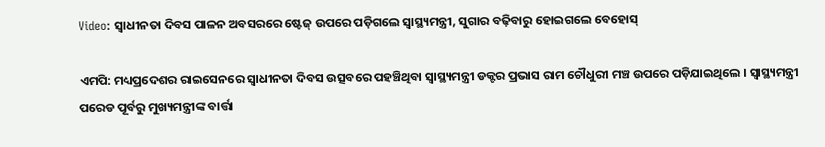Video: ସ୍ୱାଧୀନତା ଦିବସ ପାଳନ ଅବସରରେ ଷ୍ଟେଜ୍ ଉପରେ ପଡ଼ିଗଲେ ସ୍ୱାସ୍ଥ୍ୟମନ୍ତ୍ରୀ, ସୁଗାର ବଢ଼ିବାରୁ ହୋଇଗଲେ ବେହୋସ୍

ଏମପି: ମଧ୍ୟପ୍ରଦେଶର ରାଇସେନରେ ସ୍ୱାଧୀନତା ଦିବସ ଉତ୍ସବରେ ପହଞ୍ଚିଥିବା ସ୍ୱାସ୍ଥ୍ୟମନ୍ତ୍ରୀ ଡକ୍ଟର ପ୍ରଭାସ ରାମ ଚୌଧୁରୀ ମଞ୍ଚ ଉପରେ ପଡ଼ିଯାଇଥିଲେ । ସ୍ୱାସ୍ଥ୍ୟମନ୍ତ୍ରୀ ପରେଡ ପୂର୍ବରୁ ମୁଖ୍ୟମନ୍ତ୍ରୀଙ୍କ ବାର୍ତ୍ତା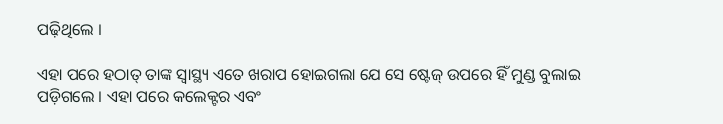ପଢ଼ିଥିଲେ ।

ଏହା ପରେ ହଠାତ୍ ତାଙ୍କ ସ୍ୱାସ୍ଥ୍ୟ ଏତେ ଖରାପ ହୋଇଗଲା ଯେ ସେ ଷ୍ଟେଜ୍ ଉପରେ ହିଁ ମୁଣ୍ଡ ବୁଲାଇ ପଡ଼ିଗଲେ । ଏହା ପରେ କଲେକ୍ଟର ଏବଂ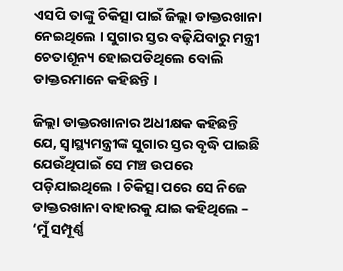ଏସପି ତାଙ୍କୁ ଚିକିତ୍ସା ପାଇଁ ଜିଲ୍ଲା ଡାକ୍ତରଖାନା ନେଇଥିଲେ । ସୁଗାର ସ୍ତର ବଢ଼ିଯିବାରୁ ମନ୍ତ୍ରୀ ଚେତାଶୂନ୍ୟ ହୋଇପଡିଥିଲେ ବୋଲି ଡାକ୍ତରମାନେ କହିଛନ୍ତି ।

ଜିଲ୍ଲା ଡାକ୍ତରଖାନାର ଅଧୀକ୍ଷକ କହିଛନ୍ତି ଯେ, ସ୍ୱାସ୍ଥ୍ୟମନ୍ତ୍ରୀଙ୍କ ସୁଗାର ସ୍ତର ବୃଦ୍ଧି ପାଇଛି ଯେଉଁଥିପାଇଁ ସେ ମଞ୍ଚ ଉପରେ ପଡ଼ିଯାଇଥିଲେ । ଚିକିତ୍ସା ପରେ ସେ ନିଜେ ଡାକ୍ତରଖାନା ବାହାରକୁ ଯାଇ କହିଥିଲେ – ‘ମୁଁ ସମ୍ପୂର୍ଣ୍ଣ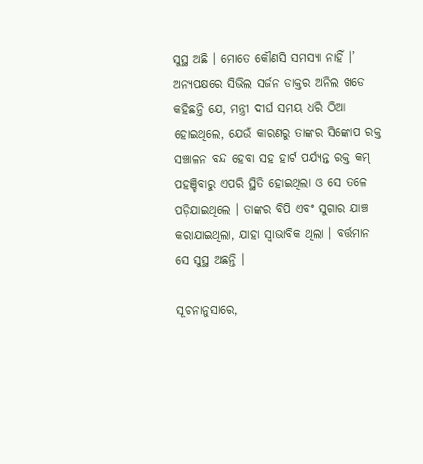ସୁସ୍ଥ ଅଛି । ମୋତେ କୌଣସି ସମସ୍ୟା ନାହିଁ ।’ ଅନ୍ୟପକ୍ଷରେ ସିଭିଲ ସର୍ଜନ ଡାକ୍ତର ଅନିଲ ଖଡେ କହିଛନ୍ତି ଯେ, ମନ୍ତ୍ରୀ ଦୀର୍ଘ ସମୟ ଧରି ଠିଆ ହୋଇଥିଲେ, ଯେଉଁ କାରଣରୁ ତାଙ୍କର ସିଙ୍କୋପ ରକ୍ତ ସଞ୍ଚାଳନ ବନ୍ଦ ହେବା ସହ ହାର୍ଟ ପର୍ଯ୍ୟନ୍ତ ରକ୍ତ କମ୍ ପହଞ୍ଚିବାରୁ ଏପରି ସ୍ଥିତି ହୋଇଥିଲା ଓ ସେ ତଳେ ପଡ଼ିଯାଇଥିଲେ । ତାଙ୍କର ବିପି ଏବଂ ସୁଗାର ଯାଞ୍ଚ କରାଯାଇଥିଲା, ଯାହା ସ୍ୱାଭାବିକ ଥିଲା । ବର୍ତ୍ତମାନ ସେ ସୁସ୍ଥ ଅଛନ୍ତି ।

ସୂଚନାନୁସାରେ,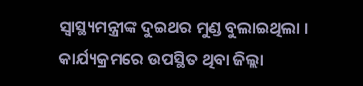ସ୍ୱାସ୍ଥ୍ୟମନ୍ତ୍ରୀଙ୍କ ଦୁଇଥର ମୁଣ୍ଡ ବୁଲାଇଥିଲା । କାର୍ଯ୍ୟକ୍ରମରେ ଉପସ୍ଥିତ ଥିବା ଜିଲ୍ଲା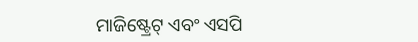ମାଜିଷ୍ଟ୍ରେଟ୍ ଏବଂ ଏସପି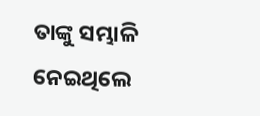ତାଙ୍କୁ ସମ୍ଭାଳି ନେଇଥିଲେ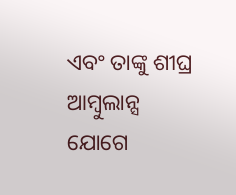ଏବଂ ତାଙ୍କୁ ଶୀଘ୍ର ଆମ୍ବୁଲାନ୍ସ ଯୋଗେ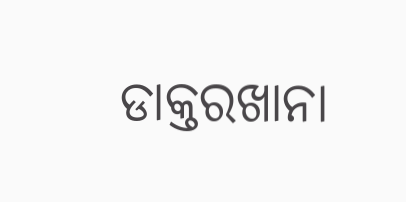ଡାକ୍ତରଖାନା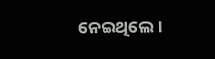ନେଇଥିଲେ ।